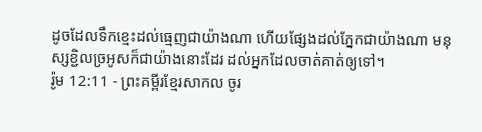ដូចដែលទឹកខ្មេះដល់ធ្មេញជាយ៉ាងណា ហើយផ្សែងដល់ភ្នែកជាយ៉ាងណា មនុស្សខ្ជិលច្រអូសក៏ជាយ៉ាងនោះដែរ ដល់អ្នកដែលចាត់គាត់ឲ្យទៅ។
រ៉ូម 12:11 - ព្រះគម្ពីរខ្មែរសាកល ចូរ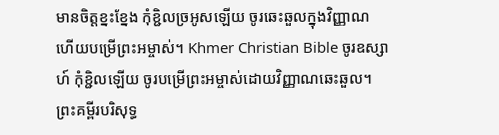មានចិត្តខ្នះខ្នែង កុំខ្ជិលច្រអូសឡើយ ចូរឆេះឆួលក្នុងវិញ្ញាណ ហើយបម្រើព្រះអម្ចាស់។ Khmer Christian Bible ចូរឧស្សាហ៍ កុំខ្ជិលឡើយ ចូរបម្រើព្រះអម្ចាស់ដោយវិញ្ញាណឆេះឆួល។ ព្រះគម្ពីរបរិសុទ្ធ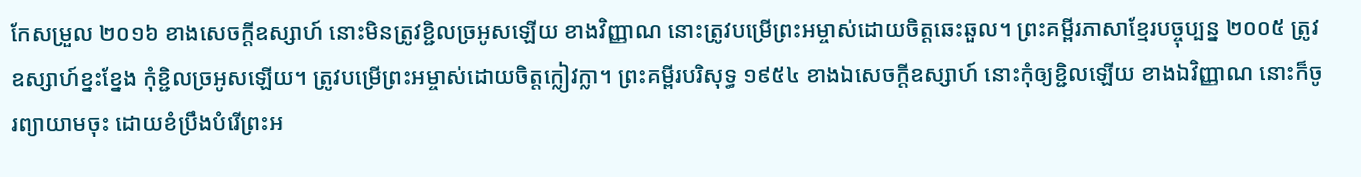កែសម្រួល ២០១៦ ខាងសេចក្ដីឧស្សាហ៍ នោះមិនត្រូវខ្ជិលច្រអូសឡើយ ខាងវិញ្ញាណ នោះត្រូវបម្រើព្រះអម្ចាស់ដោយចិត្តឆេះឆួល។ ព្រះគម្ពីរភាសាខ្មែរបច្ចុប្បន្ន ២០០៥ ត្រូវឧស្សាហ៍ខ្នះខ្នែង កុំខ្ជិលច្រអូសឡើយ។ ត្រូវបម្រើព្រះអម្ចាស់ដោយចិត្តក្លៀវក្លា។ ព្រះគម្ពីរបរិសុទ្ធ ១៩៥៤ ខាងឯសេចក្ដីឧស្សាហ៍ នោះកុំឲ្យខ្ជិលឡើយ ខាងឯវិញ្ញាណ នោះក៏ចូរព្យាយាមចុះ ដោយខំប្រឹងបំរើព្រះអ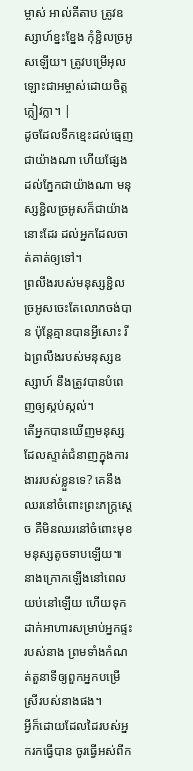ម្ចាស់ អាល់គីតាប ត្រូវឧស្សាហ៍ខ្នះខ្នែង កុំខ្ជិលច្រអូសឡើយ។ ត្រូវបម្រើអុលឡោះជាអម្ចាស់ដោយចិត្ដក្លៀវក្លា។ |
ដូចដែលទឹកខ្មេះដល់ធ្មេញជាយ៉ាងណា ហើយផ្សែងដល់ភ្នែកជាយ៉ាងណា មនុស្សខ្ជិលច្រអូសក៏ជាយ៉ាងនោះដែរ ដល់អ្នកដែលចាត់គាត់ឲ្យទៅ។
ព្រលឹងរបស់មនុស្សខ្ជិលច្រអូសចេះតែលោភចង់បាន ប៉ុន្តែគ្មានបានអ្វីសោះ រីឯព្រលឹងរបស់មនុស្សឧស្សាហ៍ នឹងត្រូវបានបំពេញឲ្យស្កប់ស្កល់។
តើអ្នកបានឃើញមនុស្សដែលស្ទាត់ជំនាញក្នុងការងាររបស់ខ្លួនទេ? គេនឹងឈរនៅចំពោះព្រះភក្ត្រស្ដេច គឺមិនឈរនៅចំពោះមុខមនុស្សតូចទាបឡើយ៕
នាងក្រោកឡើងនៅពេលយប់នៅឡើយ ហើយទុកដាក់អាហារសម្រាប់អ្នកផ្ទះរបស់នាង ព្រមទាំងកំណត់តួនាទីឲ្យពួកអ្នកបម្រើស្រីរបស់នាងផង។
អ្វីក៏ដោយដែលដៃរបស់អ្នករកធ្វើបាន ចូរធ្វើអស់ពីក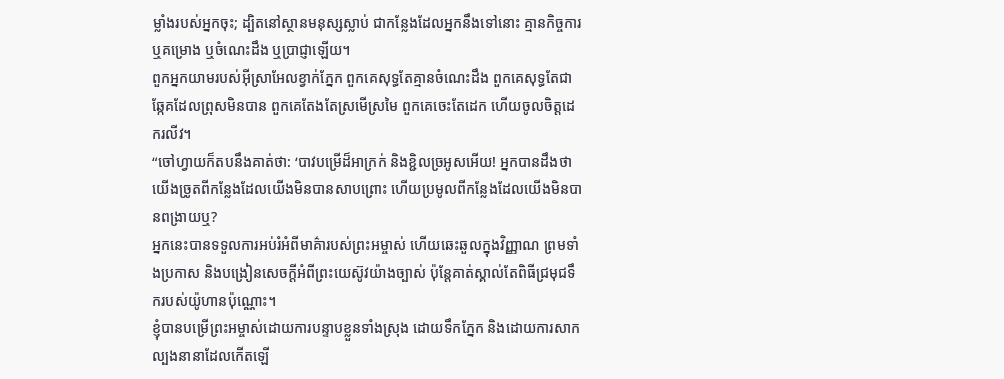ម្លាំងរបស់អ្នកចុះ; ដ្បិតនៅស្ថានមនុស្សស្លាប់ ជាកន្លែងដែលអ្នកនឹងទៅនោះ គ្មានកិច្ចការ ឬគម្រោង ឬចំណេះដឹង ឬប្រាជ្ញាឡើយ។
ពួកអ្នកយាមរបស់អ៊ីស្រាអែលខ្វាក់ភ្នែក ពួកគេសុទ្ធតែគ្មានចំណេះដឹង ពួកគេសុទ្ធតែជាឆ្កែគដែលព្រុសមិនបាន ពួកគេតែងតែស្រមើស្រមៃ ពួកគេចេះតែដេក ហើយចូលចិត្តដេករលីវ។
“ចៅហ្វាយក៏តបនឹងគាត់ថា: ‘បាវបម្រើដ៏អាក្រក់ និងខ្ជិលច្រអូសអើយ! អ្នកបានដឹងថាយើងច្រូតពីកន្លែងដែលយើងមិនបានសាបព្រោះ ហើយប្រមូលពីកន្លែងដែលយើងមិនបានពង្រាយឬ?
អ្នកនេះបានទទួលការអប់រំអំពីមាគ៌ារបស់ព្រះអម្ចាស់ ហើយឆេះឆួលក្នុងវិញ្ញាណ ព្រមទាំងប្រកាស និងបង្រៀនសេចក្ដីអំពីព្រះយេស៊ូវយ៉ាងច្បាស់ ប៉ុន្តែគាត់ស្គាល់តែពិធីជ្រមុជទឹករបស់យ៉ូហានប៉ុណ្ណោះ។
ខ្ញុំបានបម្រើព្រះអម្ចាស់ដោយការបន្ទាបខ្លួនទាំងស្រុង ដោយទឹកភ្នែក និងដោយការសាកល្បងនានាដែលកើតឡើ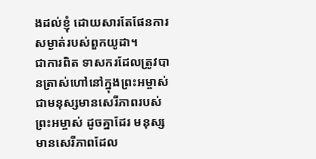ងដល់ខ្ញុំ ដោយសារតែផែនការសម្ងាត់របស់ពួកយូដា។
ជាការពិត ទាសករដែលត្រូវបានត្រាស់ហៅនៅក្នុងព្រះអម្ចាស់ ជាមនុស្សមានសេរីភាពរបស់ព្រះអម្ចាស់ ដូចគ្នាដែរ មនុស្សមានសេរីភាពដែល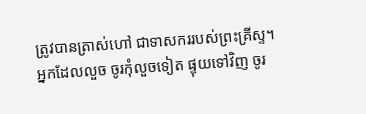ត្រូវបានត្រាស់ហៅ ជាទាសកររបស់ព្រះគ្រីស្ទ។
អ្នកដែលលួច ចូរកុំលួចទៀត ផ្ទុយទៅវិញ ចូរ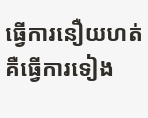ធ្វើការនឿយហត់ គឺធ្វើការទៀង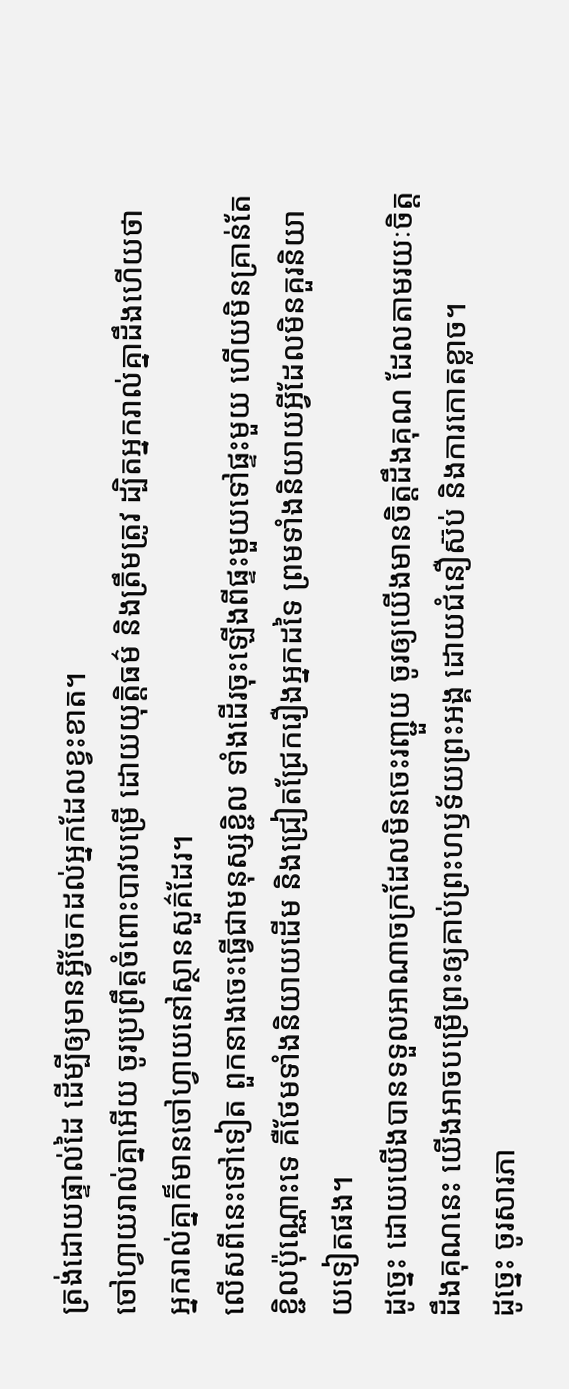ត្រង់ដោយផ្ទាល់ដៃ ដើម្បីឲ្យមានអ្វីចែកដល់អ្នកដែលខ្វះខាត។
ចៅហ្វាយរាល់គ្នាអើយ ចូរប្រព្រឹត្តចំពោះបាវបម្រើ ដោយយុត្តិធម៌ និងត្រឹមត្រូវ ដ្បិតអ្នករាល់គ្នាដឹងហើយថា អ្នករាល់គ្នាក៏មានចៅហ្វាយនៅស្ថានសួគ៌ដែរ។
លើសពីនេះទៅទៀត ពួកនាងចេះធ្វើជាមនុស្សខ្ជិល ទាំងដើរចុះឡើងពីផ្ទះមួយទៅផ្ទះមួយ ហើយមិនគ្រាន់តែខ្ជិលប៉ុណ្ណោះទេ គឺថែមទាំងនិយាយដើម និងជ្រៀតជ្រែករឿងអ្នកដទៃ ព្រមទាំងនិយាយអ្វីដែលមិនគួរនិយាយទៀតផង។
ដូច្នេះ ដោយយើងបានទទួលអាណាចក្រដែលមិនចេះរញ្ជួយ ចូរឲ្យយើងមានចិត្តដឹងគុណ ដែលតាមរយៈចិត្តដឹងគុណនេះ យើងអាចបម្រើព្រះឲ្យគាប់ព្រះហឫទ័យព្រះអង្គ ដោយជំនឿស៊ប់ និងការកោតខ្លាច។
ដូច្នេះ ចូរសារភា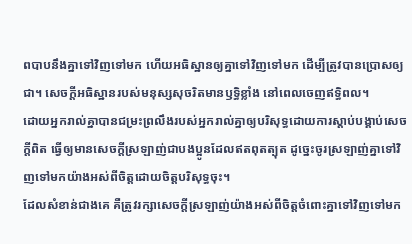ពបាបនឹងគ្នាទៅវិញទៅមក ហើយអធិស្ឋានឲ្យគ្នាទៅវិញទៅមក ដើម្បីត្រូវបានប្រោសឲ្យជា។ សេចក្ដីអធិស្ឋានរបស់មនុស្សសុចរិតមានឫទ្ធិខ្លាំង នៅពេលចេញឥទ្ធិពល។
ដោយអ្នករាល់គ្នាបានជម្រះព្រលឹងរបស់អ្នករាល់គ្នាឲ្យបរិសុទ្ធដោយការស្ដាប់បង្គាប់សេចក្ដីពិត ធ្វើឲ្យមានសេចក្ដីស្រឡាញ់ជាបងប្អូនដែលឥតពុតត្បុត ដូច្នេះចូរស្រឡាញ់គ្នាទៅវិញទៅមកយ៉ាងអស់ពីចិត្តដោយចិត្តបរិសុទ្ធចុះ។
ដែលសំខាន់ជាងគេ គឺត្រូវរក្សាសេចក្ដីស្រឡាញ់យ៉ាងអស់ពីចិត្តចំពោះគ្នាទៅវិញទៅមក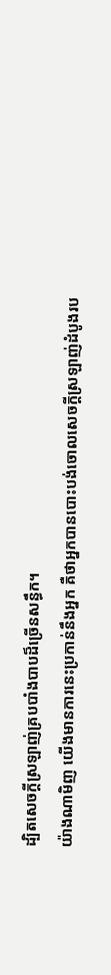ដ្បិតសេចក្ដីស្រឡាញ់គ្របបាំងបាបដ៏ច្រើនសន្ធឹក។
យ៉ាងណាមិញ យើងមានការនេះប្រកាន់នឹងអ្នក គឺថាអ្នកបានបោះបង់ចោលសេចក្ដីស្រឡាញ់ដំបូងរប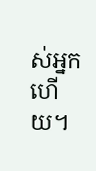ស់អ្នកហើយ។